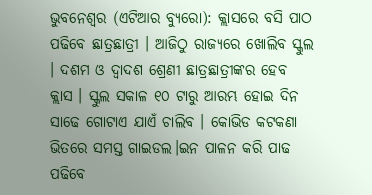ଭୁବନେଶ୍ୱର (ଏଟିଆର ବ୍ୟୁରୋ): କ୍ଲାସରେ ବସି ପାଠ ପଢିବେ ଛାତ୍ରଛାତ୍ରୀ । ଆଜିଠୁ ରାଜ୍ୟରେ ଖୋଲିବ ସ୍କୁଲ । ଦଶମ ଓ ଦ୍ୱାଦଶ ଶ୍ରେଣୀ ଛାତ୍ରଛାତ୍ରୀଙ୍କର ହେବ କ୍ଲାସ । ସ୍କୁଲ ସକାଳ ୧୦ ଟାରୁ ଆରମ୍ଭ ହୋଇ ଦିନ ସାଢେ ଗୋଟାଏ ଯାଏଁ ଚାଲିବ । କୋଭିଡ କଟକଣା ଭିତରେ ସମସ୍ତ ଗାଇଡଲ।ଇନ ପାଳନ କରି ପାଢ ପଢିବେ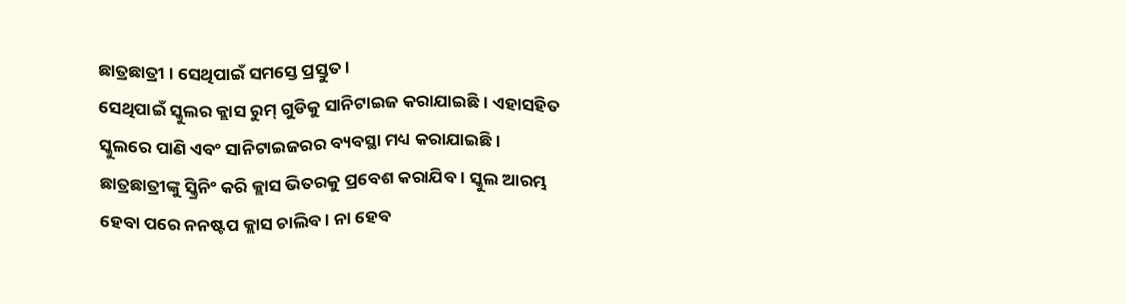ଛାତ୍ରଛାତ୍ରୀ । ସେଥିପାଇଁ ସମସ୍ତେ ପ୍ରସ୍ତୁତ ।
ସେଥିପାଇଁ ସ୍କୁଲର କ୍ଲାସ ରୁମ୍ ଗୁଡିକୁ ସାନିଟାଇଜ କରାଯାଇଛି । ଏହାସହିତ ସ୍କୁଲରେ ପାଣି ଏବଂ ସାନିଟାଇଜରର ବ୍ୟବସ୍ଥା ମଧ୍ୟ କରାଯାଇଛି । ଛାତ୍ରଛାତ୍ରୀଙ୍କୁ ସ୍କ୍ରିନିଂ କରି କ୍ଲାସ ଭିତରକୁ ପ୍ରବେଶ କରାଯିବ । ସ୍କୁଲ ଆରମ୍ଭ ହେବା ପରେ ନନଷ୍ଟପ କ୍ଲାସ ଚାଲିବ । ନା ହେବ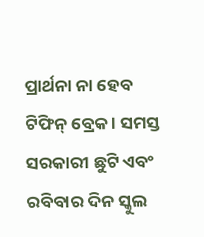ପ୍ରାର୍ଥନା ନା ହେବ ଟିଫିନ୍ ବ୍ରେକ । ସମସ୍ତ ସରକାରୀ ଛୁଟି ଏବଂ ରବିବାର ଦିନ ସ୍କୁଲ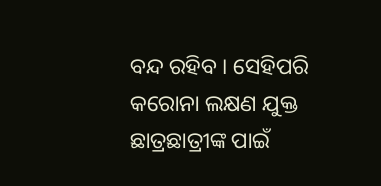ବନ୍ଦ ରହିବ । ସେହିପରି କରୋନା ଲକ୍ଷଣ ଯୁକ୍ତ ଛାତ୍ରଛାତ୍ରୀଙ୍କ ପାଇଁ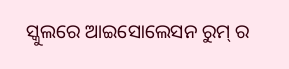ସ୍କୁଲରେ ଆଇସୋଲେସନ ରୁମ୍ ର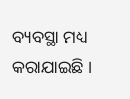ବ୍ୟବସ୍ଥା ମଧ୍ୟ କରାଯାଇଛି ।